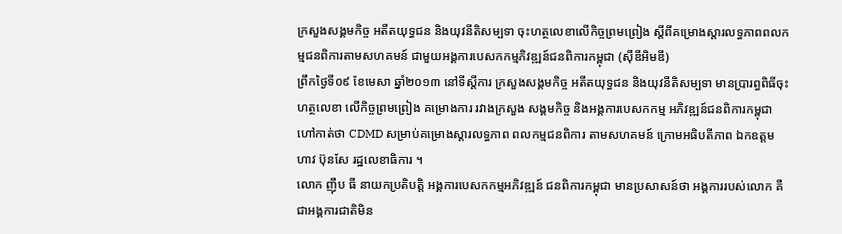ក្រសួងសង្គមកិច្ច អតីតយុទ្ធជន និងយុវនីតិសម្បទា ចុះហត្ថលេខាលើកិច្ចព្រមព្រៀង ស្តីពីគម្រោងស្តារលទ្ធភាពពលកម្មជនពិការតាមសហគមន៍ ជាមួយអង្គការបេសកកម្មភិវឌ្ឍន៍ជនពិការកម្ពុជា (ស៊ីឌីអិមឌី)
ព្រឹកថ្ងៃទី០៩ ខែមេសា ឆ្នាំ២០១៣ នៅទីស្តីការ ក្រសួងសង្គមកិច្ច អតីតយុទ្ធជន និងយុវនីតិសម្បទា មានប្រារព្ធពិធីចុះហត្ថលេខា លើកិច្ចព្រមព្រៀង គម្រោងការ រវាងក្រសួង សង្គមកិច្ច និងអង្គការបេសកកម្ម អភិវឌ្ឍន៍ជនពិការកម្ពុជា ហៅកាត់ថា CDMD សម្រាប់គម្រោងស្តារលទ្ធភាព ពលកម្មជនពិការ តាមសហគមន៍ ក្រោមអធិបតីភាព ឯកឧត្តម ហាវ ប៊ុនសែ រដ្ឋលេខាធិការ ។
លោក ញ៉ឹប ធី នាយកប្រតិបត្តិ អង្គការបេសកកម្មអភិវឌ្ឍន៍ ជនពិការកម្ពុជា មានប្រសាសន៍ថា អង្គការរបស់លោក គឺជាអង្គការជាតិមិន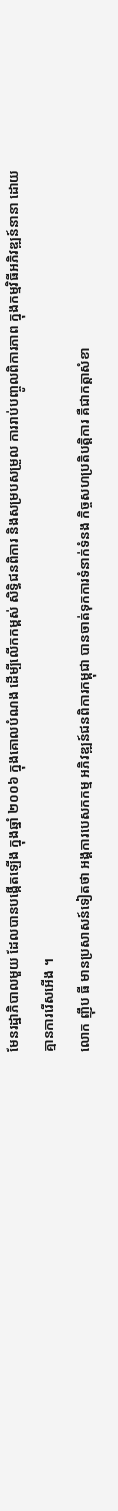មែនរដ្ឋាភិបាលមួយ ដែលបានបង្កើតឡើង ក្នុងឆ្នាំ ២០០៦ ក្នុងគោលបំណង ដើម្បីលើកកម្ពស់ សិទ្ធិជនពិការ និងសម្របសម្រួល ការរាប់បញ្ចូលពិការភាព ក្នុងកម្មវិធីអភិវឌ្ឍន៍នានា ដោយគ្មានការរើសអើង ។
លោក ញ៉ឹប ធី មានប្រសាសន៍ទៀតថា អង្គការបេសកកម្ម អភិវឌ្ឍន៍ជនពិការកម្ពុជា បានចាត់ទុកការទំនាក់ទំនង កិច្ចសហប្រតិបត្តិការ គឺជាកត្តាសំខា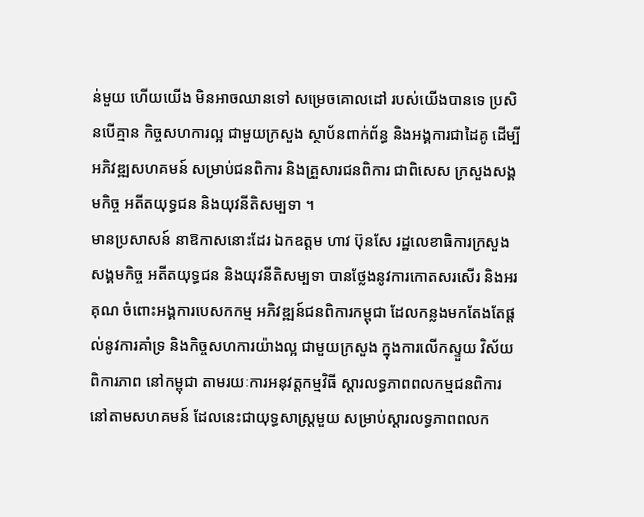ន់មួយ ហើយយើង មិនអាចឈានទៅ សម្រេចគោលដៅ របស់យើងបានទេ ប្រសិនបើគ្មាន កិច្ចសហការល្អ ជាមួយក្រសួង ស្ថាប័នពាក់ព័ន្ធ និងអង្គការជាដៃគូ ដើម្បីអភិវឌ្ឍសហគមន៍ សម្រាប់ជនពិការ និងគ្រួសារជនពិការ ជាពិសេស ក្រសួងសង្គមកិច្ច អតីតយុទ្ធជន និងយុវនីតិសម្បទា ។
មានប្រសាសន៍ នាឱកាសនោះដែរ ឯកឧត្តម ហាវ ប៊ុនសែ រដ្ឋលេខាធិការក្រសួងសង្គមកិច្ច អតីតយុទ្ធជន និងយុវនីតិសម្បទា បានថ្លែងនូវការកោតសរសើរ និងអរគុណ ចំពោះអង្គការបេសកកម្ម អភិវឌ្ឍន៍ជនពិការកម្ពុជា ដែលកន្លងមកតែងតែផ្តល់នូវការគាំទ្រ និងកិច្ចសហការយ៉ាងល្អ ជាមួយក្រសួង ក្នុងការលើកស្ទួយ វិស័យពិការភាព នៅកម្ពុជា តាមរយៈការអនុវត្តកម្មវិធី ស្តារលទ្ធភាពពលកម្មជនពិការ នៅតាមសហគមន៍ ដែលនេះជាយុទ្ធសាស្ត្រមួយ សម្រាប់ស្តារលទ្ធភាពពលក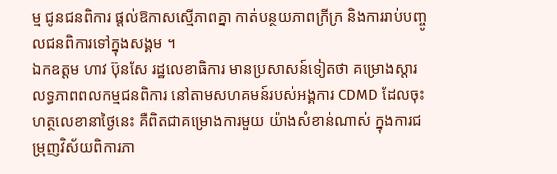ម្ម ជូនជនពិការ ផ្តល់ឱកាសស្មើភាពគ្នា កាត់បន្ថយភាពក្រីក្រ និងការរាប់បញ្ចូលជនពិការទៅក្នុងសង្គម ។
ឯកឧត្តម ហាវ ប៊ុនសែ រដ្ឋលេខាធិការ មានប្រសាសន៍ទៀតថា គម្រោងស្តារលទ្ធភាពពលកម្មជនពិការ នៅតាមសហគមន៍របស់អង្គការ CDMD ដែលចុះហត្ថលេខានាថ្ងៃនេះ គឺពិតជាគម្រោងការមួយ យ៉ាងសំខាន់ណាស់ ក្នុងការជម្រុញវិស័យពិការភា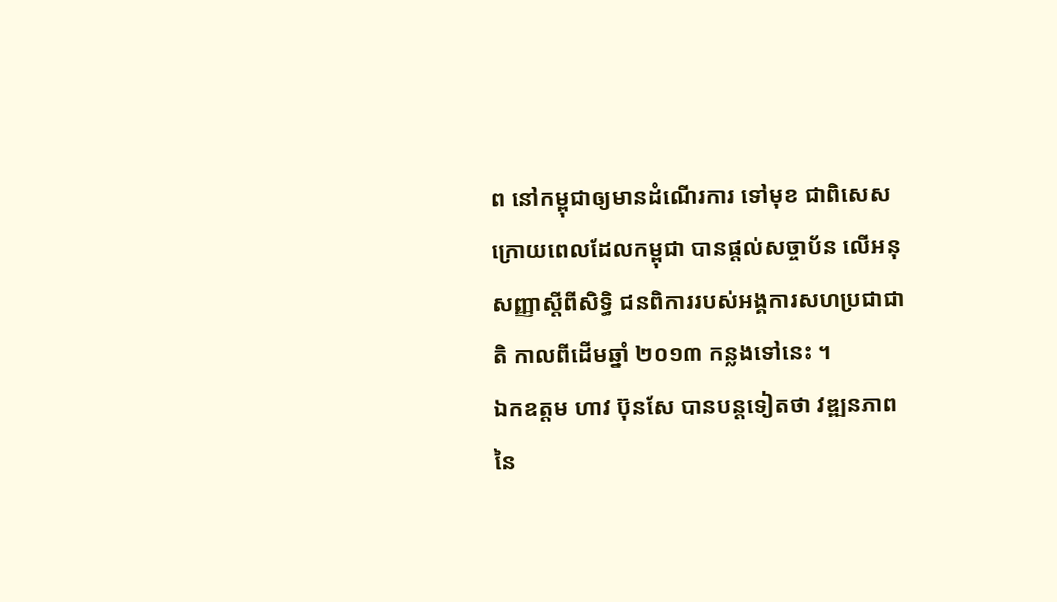ព នៅកម្ពុជាឲ្យមានដំណើរការ ទៅមុខ ជាពិសេស ក្រោយពេលដែលកម្ពុជា បានផ្តល់សច្ចាប័ន លើអនុសញ្ញាស្តីពីសិទ្ធិ ជនពិការរបស់អង្គការសហប្រជាជាតិ កាលពីដើមឆ្នាំ ២០១៣ កន្លងទៅនេះ ។
ឯកឧត្តម ហាវ ប៊ុនសែ បានបន្តទៀតថា វឌ្ឍនភាពនៃ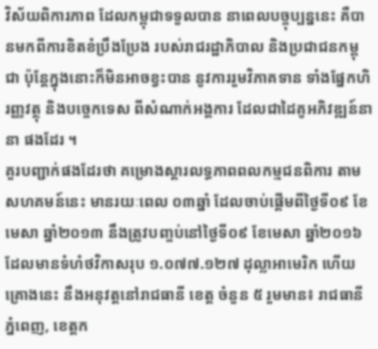វិស័យពិការភាព ដែលកម្ពុជាទទួលបាន នាពេលបច្ចុប្បន្ននេះ គឺបានមកពីការខិតខំប្រឹងប្រែង របស់រាជរដ្ឋាភិបាល និងប្រជាជនកម្ពុជា ប៉ុន្តែក្នុងនោះក៏មិនអាចខ្វះបាន នូវការរួមវិភាគទាន ទាំងផ្នែកហិរញ្ញវត្ថុ និងបច្ចេកទេស ពីសំណាក់អង្គការ ដែលជាដៃគូអភិវឌ្ឍន៍នានា ផងដែរ ។
គួរបញ្ជាក់ផងដែរថា គម្រោងស្តារលទ្ធភាពពលកម្មជនពិការ តាមសហគមន៍នេះ មានរយៈពេល ០៣ឆ្នាំ ដែលចាប់ផ្តើមពីថ្ងៃទី០៩ ខែមេសា ឆ្នាំ២០១៣ នឹងត្រូវបញ្ចប់នៅថ្ងៃទី០៩ ខែមេសា ឆ្នាំ២០១៦ ដែលមានទំហំថវិកាសរុប ១.០៧៧.១២៧ ដុល្លាអាមេរិក ហើយគ្រោងនេះ នឹងអនុវត្តនៅរាជធានី ខេត្ត ចំនួន ៥ រួមមាន៖ រាជធានីភ្នំពេញ, ខេត្តក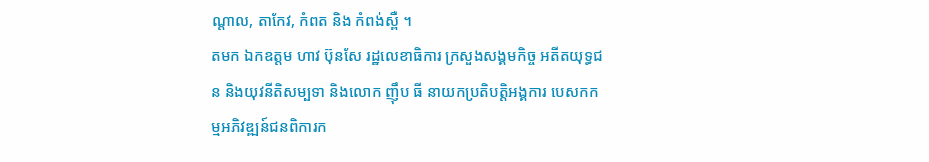ណ្តាល, តាកែវ, កំពត និង កំពង់ស្ពឺ ។
តមក ឯកឧត្តម ហាវ ប៊ុនសែ រដ្ឋលេខាធិការ ក្រសួងសង្គមកិច្ច អតីតយុទ្ធជន និងយុវនីតិសម្បទា និងលោក ញ៉ឹប ធី នាយកប្រតិបត្តិអង្គការ បេសកកម្មអភិវឌ្ឍន៍ជនពិការក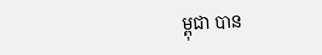ម្ពុជា បាន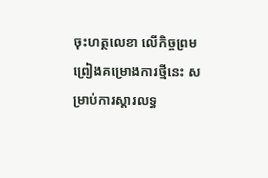ចុះហត្ថលេខា លើកិច្ចព្រមព្រៀងគម្រោងការថ្មីនេះ សម្រាប់ការស្តារលទ្ធ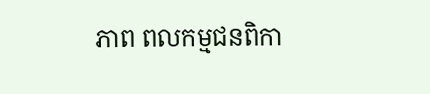ភាព ពលកម្មជនពិកា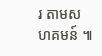រ តាមសហគមន៍ ៕